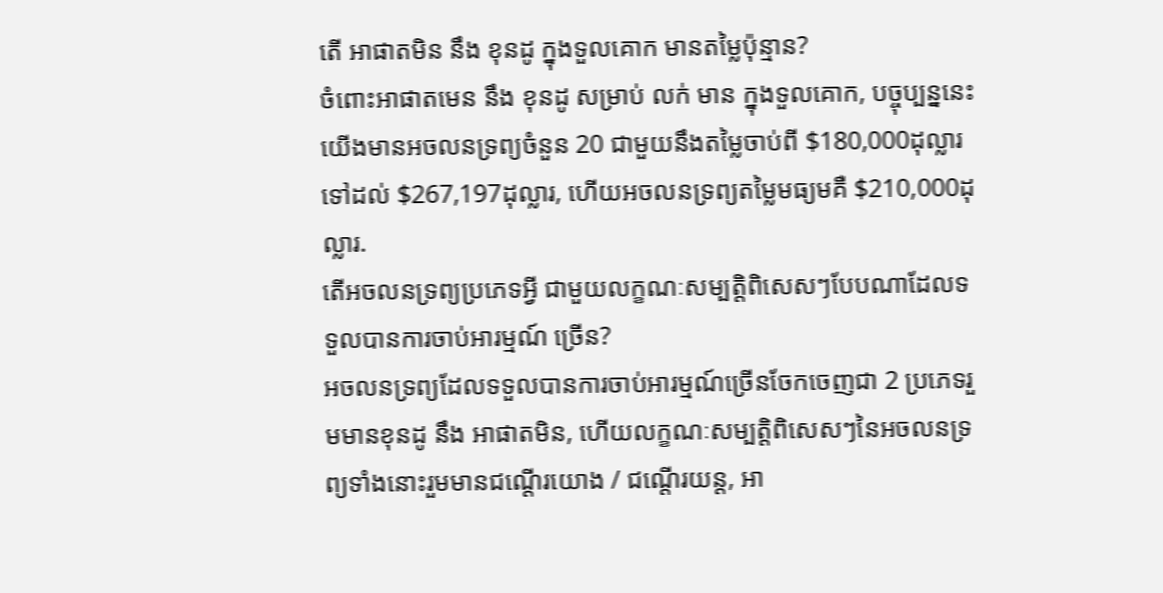តើ អាផាតមិន នឹង ខុនដូ ក្នុងទួលគោក មានតម្លៃប៉ុន្មាន?
ចំពោះអាផាតមេន នឹង ខុនដូ សម្រាប់ លក់ មាន ក្នុងទួលគោក, បច្ចុប្បន្ននេះយើងមានអចលនទ្រព្យចំនួន 20 ជាមួយនឹងតម្លៃចាប់ពី $180,000ដុល្លារ ទៅដល់ $267,197ដុល្លារ, ហើយអចលនទ្រព្យតម្លៃមធ្យមគឺ $210,000ដុល្លារ.
តើអចលនទ្រព្យប្រភេទអ្វី ជាមួយលក្ខណៈសម្បត្តិពិសេសៗបែបណាដែលទទួលបានការចាប់អារម្មណ៍ ច្រើន?
អចលនទ្រព្យដែលទទួលបានការចាប់អារម្មណ៍ច្រើនចែកចេញជា 2 ប្រភេទរួមមានខុនដូ នឹង អាផាតមិន, ហើយលក្ខណៈសម្បត្តិពិសេសៗនៃអចលនទ្រព្យទាំងនោះរួមមានជណ្តើរយោង / ជណ្តើរយន្ត, អា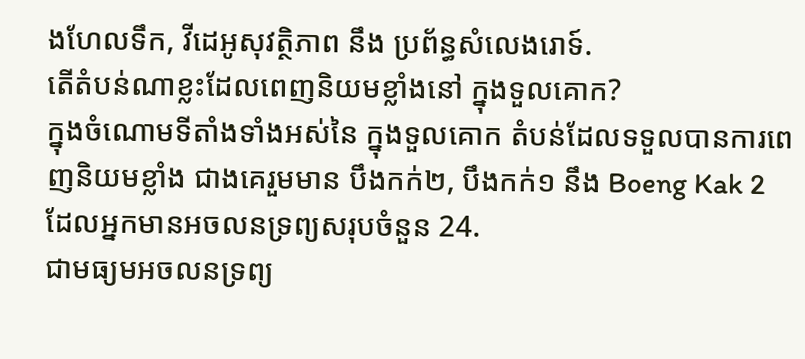ងហែលទឹក, វីដេអូសុវត្ថិភាព នឹង ប្រព័ន្ធសំលេងរោទ៍.
តើតំបន់ណាខ្លះដែលពេញនិយមខ្លាំងនៅ ក្នុងទួលគោក?
ក្នុងចំណោមទីតាំងទាំងអស់នៃ ក្នុងទួលគោក តំបន់ដែលទទួលបានការពេញនិយមខ្លាំង ជាងគេរួមមាន បឹងកក់២, បឹងកក់១ នឹង Boeng Kak 2 ដែលអ្នកមានអចលនទ្រព្យសរុបចំនួន 24.
ជាមធ្យមអចលនទ្រព្យ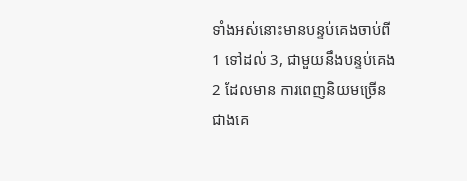ទាំងអស់នោះមានបន្ទប់គេងចាប់ពី1 ទៅដល់ 3, ជាមួយនឹងបន្ទប់គេង 2 ដែលមាន ការពេញនិយមច្រើនជាងគេ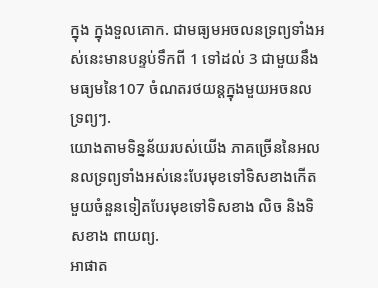ក្នុង ក្នុងទួលគោក. ជាមធ្យមអចលនទ្រព្យទាំងអស់នេះមានបន្ទប់ទឹកពី 1 ទៅដល់ 3 ជាមួយនឹងមធ្យមនៃ107 ចំណតរថយន្តក្នុងមួយអចនលទ្រព្យៗ.
យោងតាមទិន្នន័យរបស់យើង ភាគច្រើននៃអលនលទ្រព្យទាំងអស់នេះបែរមុខទៅទិសខាងកើត មួយចំនួនទៀតបែរមុខទៅទិសខាង លិច និងទិសខាង ពាយព្យ.
អាផាត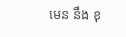មេន នឹង ខុ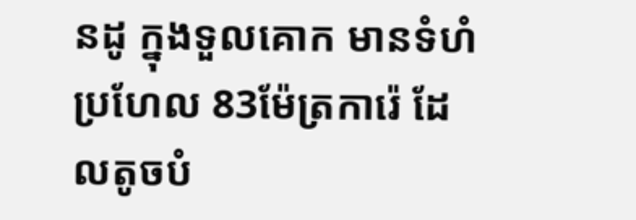នដូ ក្នុងទួលគោក មានទំហំប្រហែល 83ម៉ែត្រការ៉េ ដែលតូចបំ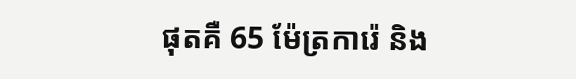ផុតគឺ 65 ម៉ែត្រការ៉េ និង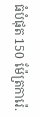ធំបំផុត 150 ម៉ែត្រការ៉េ.